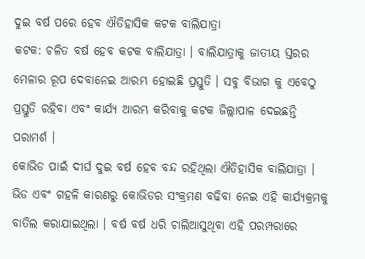ଦୁଇ ବର୍ଷ ପରେ ହେବ ଐତିହାସିକ କଟକ ବାଲିଯାତ୍ରା
କଟକ: ଚଳିତ ବର୍ଷ ହେବ କଟକ ବାଲିଯାତ୍ରା । ବାଲିଯାତ୍ରାକୁ ଜାତୀୟ ସ୍ତରର ମେଳାର ରୂପ ଦେବାନେଇ ଆରମ୍ଭ ହୋଇଛି ପ୍ରସ୍ତୁତି । ସବୁ ବିଭାଗ କୁ ଏବେଠୁ ପ୍ରସ୍ତୁତି ରହିବା ଏବଂ କାର୍ଯ୍ୟ ଆରମ୍ଭ କରିବାକୁ କଟକ ଜିଲ୍ଲାପାଳ ଦେଇଛନ୍ତି ପରାମର୍ଶ ।
କୋଭିଡ ପାଇଁ ଦୀର୍ଘ ଦୁଇ ବର୍ଷ ହେବ ବନ୍ଦ ରହିଥିଲା ଐତିହାସିକ ବାଲିଯାତ୍ରା । ଭିଡ ଏବଂ ଗହଳି କାରଣରୁ କୋଭିଡର ସଂକ୍ରମଣ ବଢିବା ନେଇ ଏହି କାର୍ଯ୍ୟକ୍ରମକୁ ବାତିଲ କରାଯାଇଥିଲା । ବର୍ଷ ବର୍ଷ ଧରି ଚାଲିଆସୁଥିବା ଏହି ପରମ୍ପରାରେ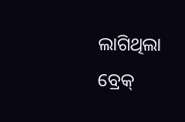ଲାଗିଥିଲା ବ୍ରେକ୍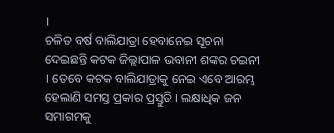।
ଚଳିତ ବର୍ଷ ବାଲିଯାତ୍ରା ହେବାନେଇ ସୂଚନା ଦେଇଛନ୍ତି କଟକ ଜିଲ୍ଲାପାଳ ଭବାନୀ ଶଙ୍କର ଚଇନୀ । ତେବେ କଟକ ବାଲିଯାତ୍ରାକୁ ନେଇ ଏବେ ଆରମ୍ଭ ହେଲାଣି ସମସ୍ତ ପ୍ରକାର ପ୍ରସ୍ତୁତି । ଲକ୍ଷାଧିକ ଜନ ସମାଗମକୁ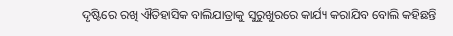ଦୃଷ୍ଟିରେ ରଖି ଐତିହାସିକ ବାଲିଯାତ୍ରାକୁ ସୁରୁଖୁରରେ କାର୍ଯ୍ୟ କରାଯିବ ବୋଲି କହିଛନ୍ତି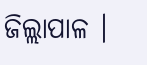ଜିଲ୍ଲାପାଳ ।